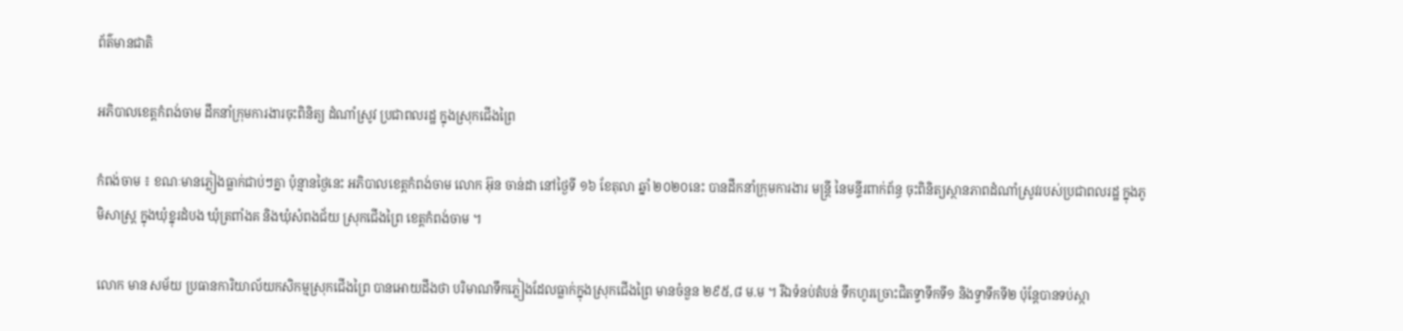ព័ត៌មានជាតិ

អភិបាលខេត្តកំពង់ចាម ដឹកនាំក្រុមការងារចុះពិនិត្យ ដំណាំស្រូវ ប្រជាពលរដ្ឋ ក្នុងស្រុកជើងព្រៃ

កំពង់ចាម ៖ ខណៈមានភ្លៀងធ្លាក់ជាប់ៗគ្នា ប៉ុន្មានថ្ងៃនេះ អភិបាលខេត្តកំពង់ចាម លោក អ៊ុន ចាន់ដា នៅថ្ងៃទី ១៦ ខែតុលា ឆ្នាំ ២០២០នេះ បានដឹកនាំក្រុមការងារ មន្ត្រី នៃមន្ទីរពាក់ព័ន្ធ ចុះពិនិត្យស្ថានភាពដំណាំស្រូវរបស់ប្រជាពលរដ្ឋ ក្នុងភូមិសាស្ត្រ ក្នុងឃុំខ្នុរដំបង ឃុំត្រពាំងគ និងឃុំសំពងជ័យ ស្រុកជើងព្រៃ ខេត្តកំពង់ចាម ។

លោក មាន សម័យ ប្រធានការិយាល័យកសិកម្មស្រុកជើងព្រៃ បានអោយដឹងថា បរិមាណទឹកភ្លៀងដែលធ្លាក់ក្នុងស្រុកជើងព្រៃ មានចំនួន ២៩៥,៨ ម.ម ។ រីឯទំនប់តំបន់ ទឹកហូរច្រោះជិតទ្វាទឹកទី១ និងទ្វាទឹកទី២ ប៉ុន្តែបានទប់ស្កា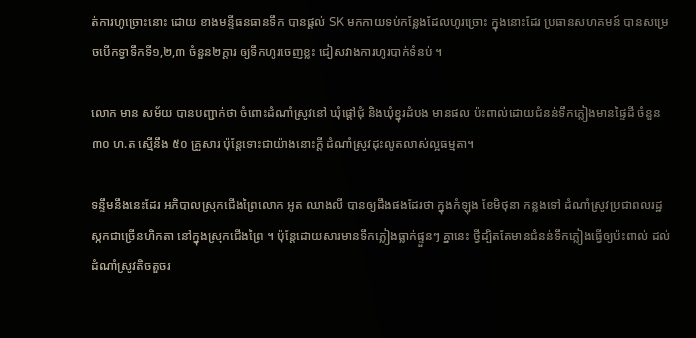ត់ការហូច្រោះនោះ ដោយ ខាងមន្ទីធនធានទឹក បានផ្តល់ SK មកកាយទប់កន្លែងដែលហូរច្រោះ ក្នុងនោះដែរ ប្រធានសហគមន៍ បានសម្រេចបើកទ្វាទឹកទី១,២,៣ ចំនួន២ក្តារ ឲ្យទឹកហូរចេញខ្លះ ជៀសវាងការហូរបាក់ទំនប់ ។

លោក មាន សម័យ បានបញ្ជាក់ថា ចំពោះដំណាំស្រូវនៅ ឃុំផ្តៅជុំ និងឃុំខ្នុរដំបង មានផល ប៉ះពាល់ដោយជំនន់ទឹកភ្លៀងមានផ្ទៃដី ចំនួន ៣០ ហ.ត ស្មើនឹង ៥០ គ្រួសារ ប៉ុន្តែទោះជាយ៉ាងនោះក្តី ដំណាំស្រូវដុះលូតលាស់ល្អធម្មតា។

ទន្ទឹមនឹងនេះដែរ អភិបាលស្រុកជើងព្រៃលោក អូត ឈាងលី បានឲ្យដឹងផងដែរថា ក្នុងកំឡុង ខែមិថុនា កន្លងទៅ ដំណាំស្រូវប្រជាពលរដ្ឋស្កកជាច្រើនហិកតា នៅក្នុងស្រុកជើងព្រៃ ។ ប៉ុន្តែដោយសារមានទឹកភ្លៀងធ្លាក់ផ្ទួនៗ គ្នានេះ ថ្វីដ្បិតតែមានជំនន់ទឹកភ្លៀងធ្វើឲ្យប៉ះពាល់ ដល់ដំណាំស្រូវតិចតួចរ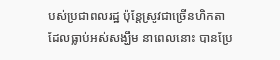បស់ប្រជាពលរដ្ឋ ប៉ុន្តែស្រូវជាច្រើនហិកតា ដែលធ្លាប់អស់សង្ឃឹម នាពេលនោះ បានប្រែ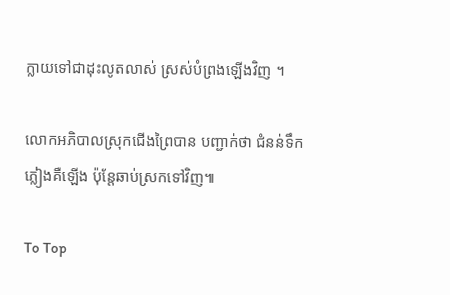ក្លាយទៅជាដុះលូតលាស់ ស្រស់បំព្រងឡើងវិញ ។

លោកអភិបាលស្រុកជើងព្រៃបាន បញ្ជាក់ថា ជំនន់ទឹកភ្លៀងគឺឡើង ប៉ុន្តែឆាប់ស្រកទៅវិញ៕

To Top